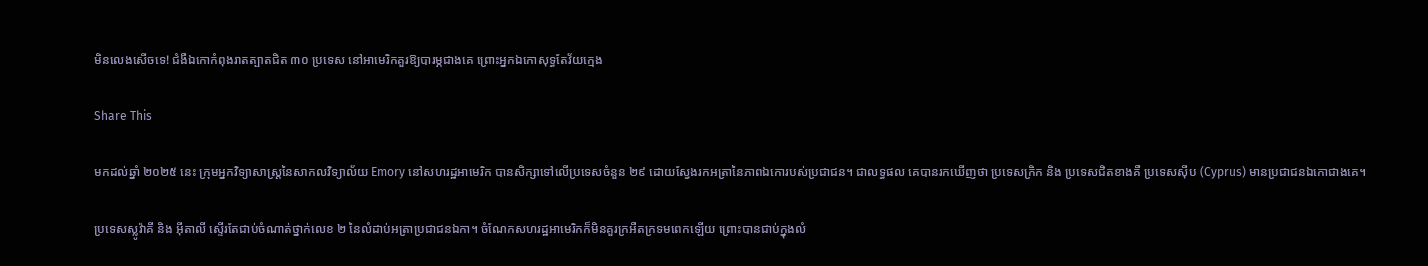មិនលេងសើចទេ! ជំងឺឯកោកំពុងរាតត្បាតជិត ៣០ ប្រទេស នៅអាមេរិកគួរឱ្យបារម្ភជាងគេ ព្រោះអ្នកឯកោសុទ្ធតែវ័យក្មេង

Share This

មកដល់ឆ្នាំ ២០២៥ នេះ ក្រុមអ្នកវិទ្យាសាស្ត្រនៃសាកលវិទ្យាល័យ Emory នៅសហរដ្ឋអាមេរិក បានសិក្សាទៅលើប្រទេសចំនួន ២៩ ដោយស្វែងរកអត្រានៃភាពឯកោរបស់ប្រជាជន។ ជាលទ្ធផល គេបានរកឃើញថា ប្រទេសក្រិក និង ប្រទេសជិតខាងគឺ ប្រទេសស៊ីប (Cyprus) មានប្រជាជនឯកោជាងគេ។

ប្រទេសស្លូវ៉ាគី និង អ៊ីតាលី ស្ទើរតែជាប់ចំណាត់ថ្នាក់លេខ ២ នៃលំដាប់អត្រាប្រជាជនឯកា។ ចំណែកសហរដ្ឋអាមេរិកក៏មិនគួរក្រអឺតក្រទមពេកឡើយ ព្រោះបានជាប់ក្នុងលំ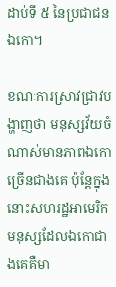ដាប់ទី ៥ នៃប្រជាជនឯកោ។

ខណៈការស្រាវជ្រាវបង្ហាញថា មនុស្សវ័យចំណាស់មានភាពឯកោច្រើនជាងគេ ប៉ុន្តែក្នុងនោះសហរដ្ឋអាមេរិក មនុស្សដែលឯកោជាងគេគឺមា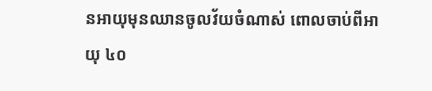នអាយុមុនឈានចូលវ័យចំណាស់ ពោលចាប់ពីអាយុ ៤០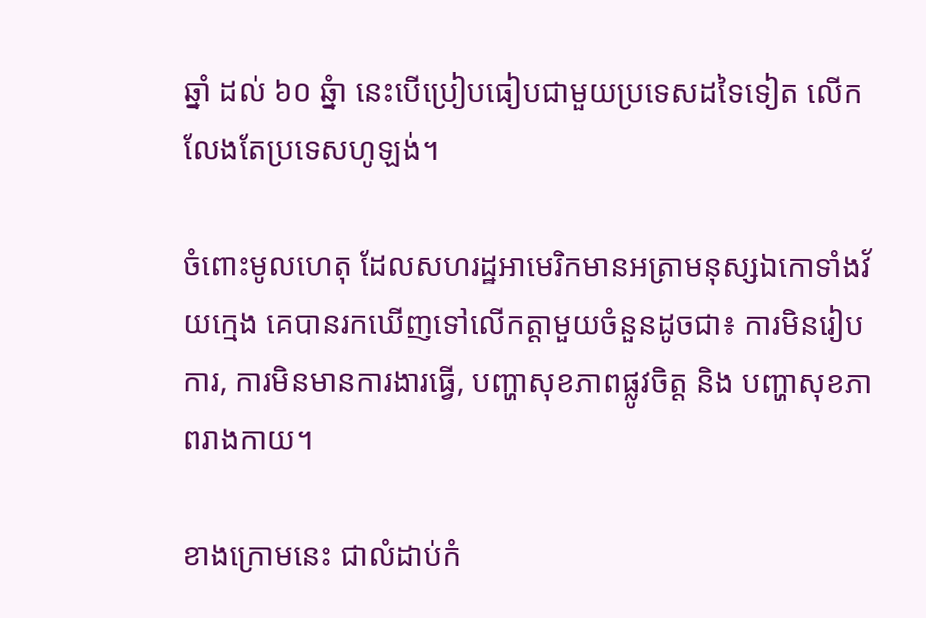ឆ្នាំ ដល់ ៦០ ឆ្នំា នេះបើប្រៀបធៀបជាមួយប្រទេសដទៃទៀត លើកលែងតែប្រទេសហូឡង់។

ចំពោះមូលហេតុ ដែលសហរដ្ឋអាមេរិកមានអត្រាមនុស្សឯកោទាំងវ័យក្មេង គេបានរកឃើញទៅលើកត្តាមួយចំនួនដូចជា៖ ការមិនរៀបការ, ការមិនមានការងារធ្វើ, បញ្ហាសុខភាពផ្លូវចិត្ត និង បញ្ហាសុខភាពរាងកាយ។

ខាងក្រោមនេះ ជាលំដាប់កំ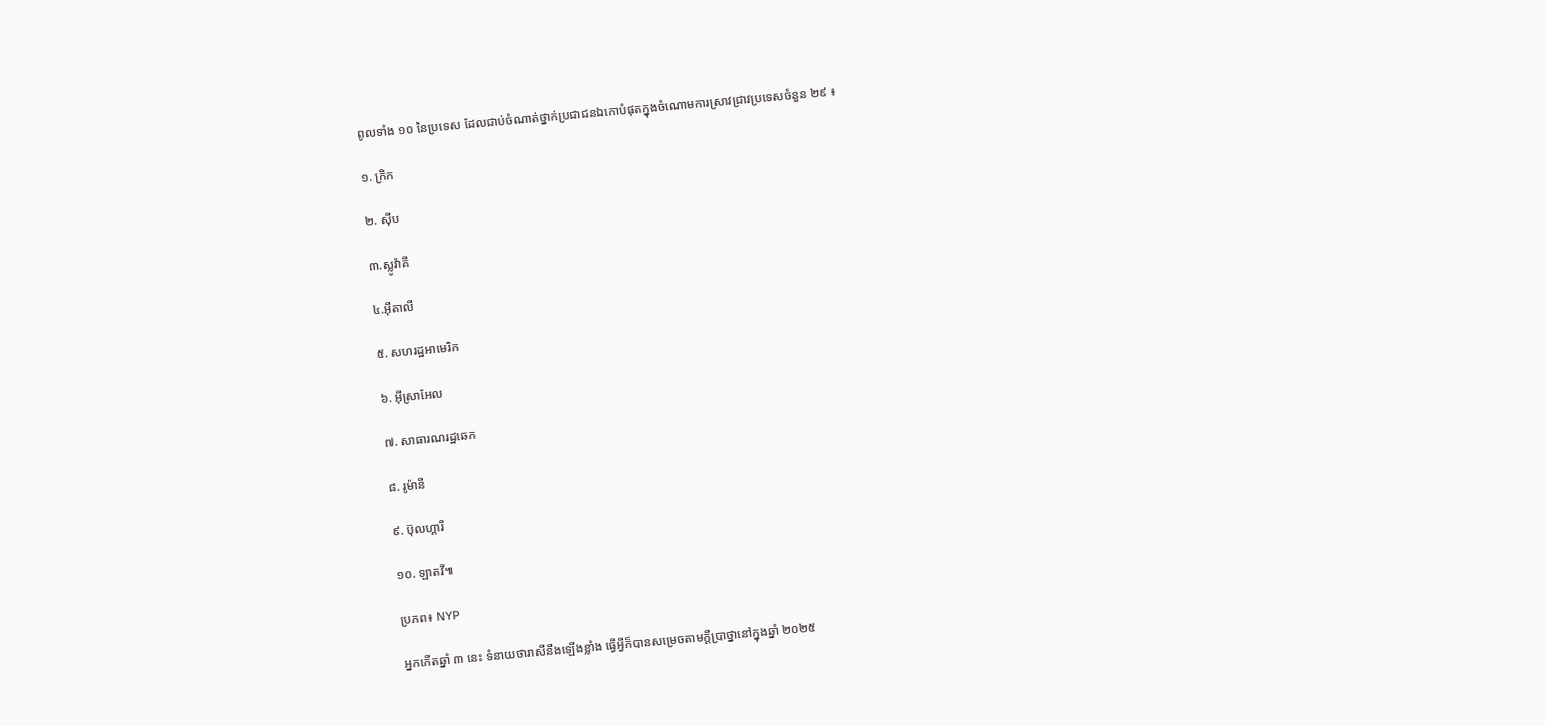ពូលទាំង ១០ នៃប្រទេស ដែលជាប់ចំណាត់ថ្នាក់ប្រជាជនឯកោបំផុតក្នុងចំណោមការស្រាវជ្រាវប្រទេសចំនួន ២៩ ៖

១. ក្រិក

២. ស៊ីប

៣.ស្លូវ៉ាគី

៤.អ៊ីតាលី

៥. សហរដ្ឋអាមេរិក

៦. អ៊ីស្រាអែល

៧. សាធារណរដ្ឋឆេក

៨. រូម៉ានី

៩. ប៊ុលហ្គារី

១០. ឡាតវី៕

ប្រភព៖ NYP

អ្នកកើតឆ្នាំ ៣ នេះ ទំនាយថារាសីនឹងឡើងខ្លាំង ធ្វើអ្វីក៏បានសម្រេចតាមក្ដីប្រាថ្នានៅក្នុងឆ្នាំ ២០២៥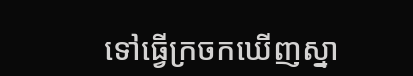ទៅធ្វើក្រចកឃើញស្នា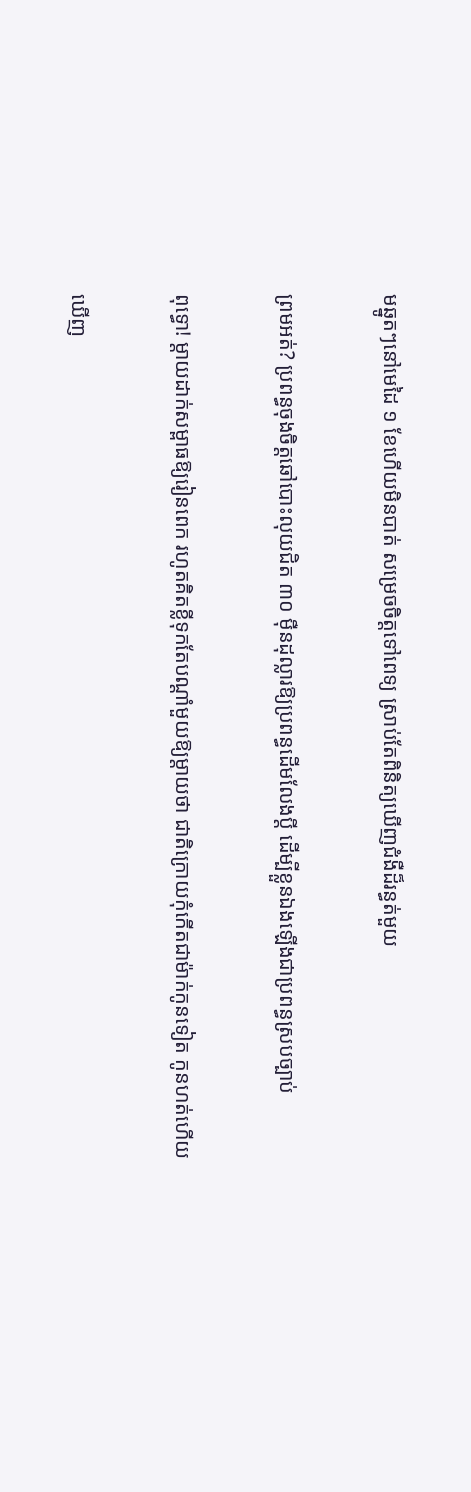មឆ្នូតៗនៅមេដៃ ១ ខែហើយមិនបាត់ សម្រេចចិត្តទៅពេទ្យ ស្រាប់តែពិនិត្យឃើញជំងឺដ៏រន្ធត់មួយ

ព្រមអត់? ប្រពន្ធចុងចិត្តឆៅបោះលុយជិត ៣០ ម៉ឺនដុល្លារឱ្យប្រពន្ធដើមលែងប្តី ដើម្បីខ្លួនឯងឡើងជាប្រពន្ធស្របច្បាប់

ពុទ្ធោ! ម្ដាយដាក់សម្ពាធឱ្យរៀនពេក រហូតគិតខ្លីទុកតែបណ្ដាំមួយឱ្យម្តាយថា ជាតិក្រោយកុំកើតជាម៉ាក់កូនទៀត កូនហត់ហើយ

ឃើញ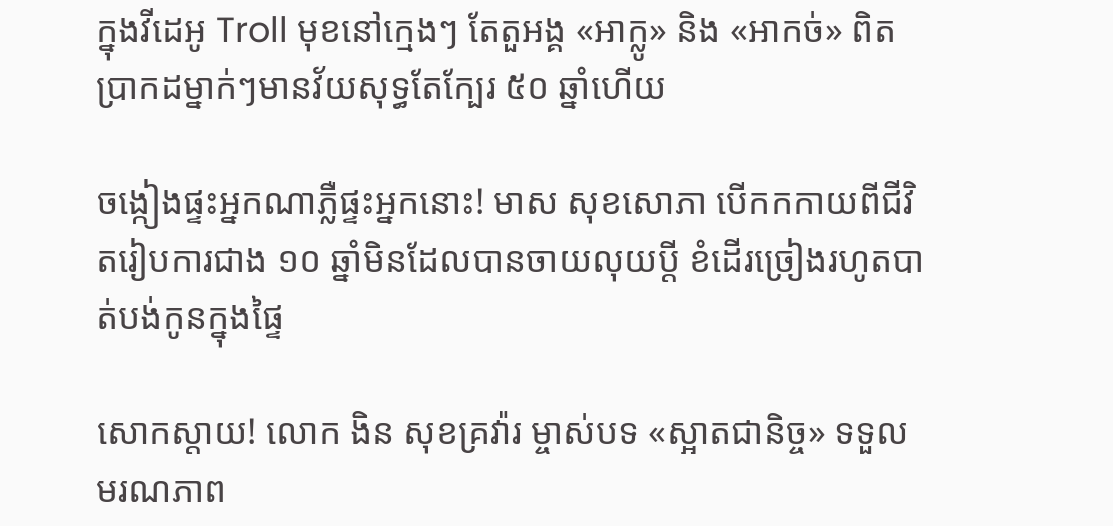ក្នុងវីដេអូ Troll មុខនៅក្មេងៗ តែតួអង្គ «អាក្លូ» និង «អាកច់» ពិតប្រាកដម្នាក់ៗមានវ័យសុទ្ធតែក្បែរ ៥០ ឆ្នាំហើយ

ចង្កៀងផ្ទះអ្នកណាភ្លឺផ្ទះអ្នកនោះ! មាស សុខសោភា បើកកកាយពីជីវិតរៀបការជាង ១០ ឆ្នាំមិនដែលបានចាយលុយប្ដី ខំដើរច្រៀងរហូតបាត់បង់កូនក្នុងផ្ទៃ

សោកស្តាយ! លោក ងិន សុខគ្រវ៉ារ ម្ចាស់បទ «ស្អាតជានិច្ច» ទទួលមរណភាព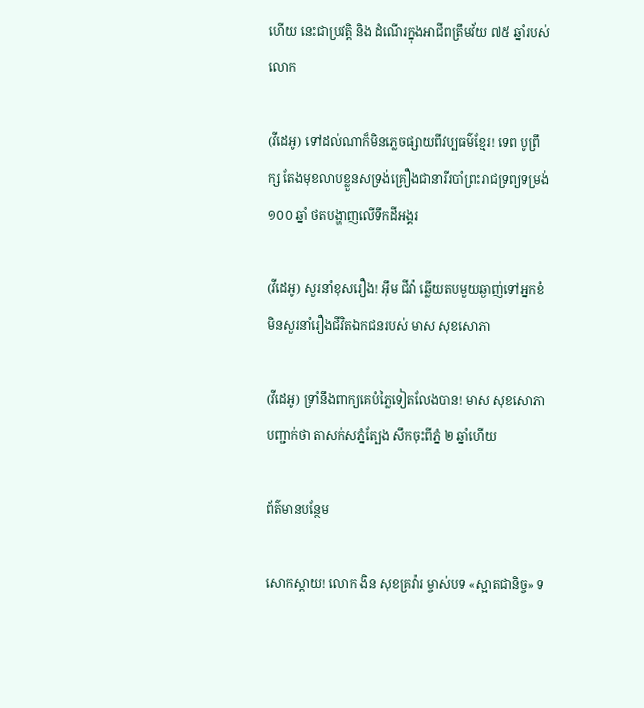ហើយ នេះជាប្រវត្តិ និង ដំណើរក្នុងអាជីពត្រឹមវ័យ ៧៥ ឆ្នាំរបស់លោក

(វីដេអូ) ទៅដល់ណាក៏មិនភ្លេចផ្សាយពីវប្បធម៌ខ្មែរ! ទេព បូព្រឹក្ស តែងមុខលាបខ្លួនសទ្រង់គ្រឿងជានារីរបាំព្រះរាជទ្រព្យទម្រង់ ១០០ ឆ្នាំ ថតបង្ហាញលើទឹកដីអង្គរ

(វីដេអូ) សួរនាំខុសរឿង! អ៊ឹម ជីវ៉ា ឆ្លើយតបមួយឆ្ងាញ់ទៅអ្នកខំមិនសួរនាំរឿងជីវិតឯកជនរបស់ មាស សុខសោភា

(វីដេអូ) ទ្រាំនឹងពាក្យគេបំភ្លៃទៀតលែងបាន! មាស សុខសោភា បញ្ជាក់ថា តាសក់សភ្នំត្បែង សឹកចុះពីភ្នំ ២ ឆ្នាំហើយ

ព័ត៌មានបន្ថែម

សោកស្តាយ! លោក ងិន សុខគ្រវ៉ារ ម្ចាស់បទ «ស្អាតជានិច្ច» ទ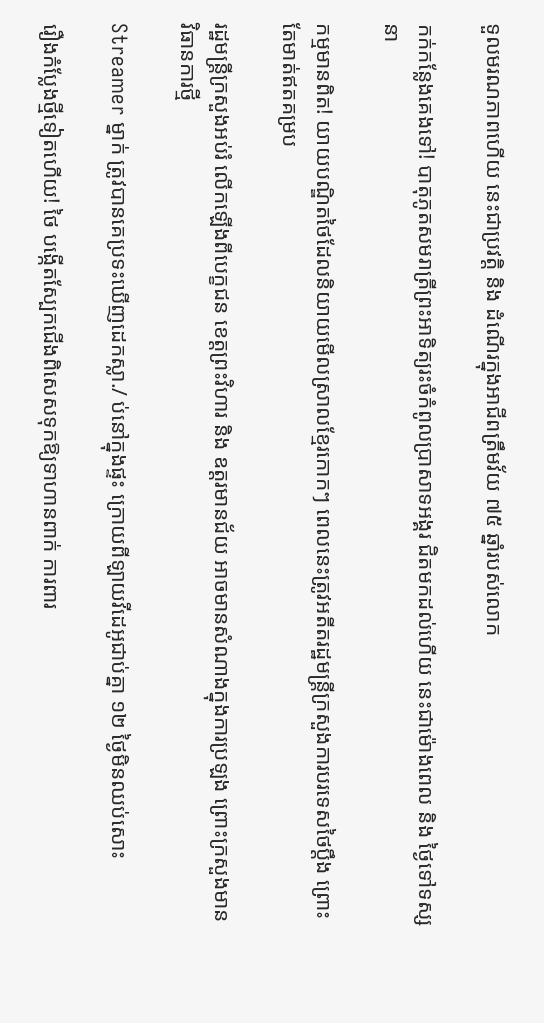ទួលមរណភាពហើយ នេះជាប្រវត្តិ និង ដំណើរក្នុងអាជីពត្រឹមវ័យ ៧៥ ឆ្នាំរបស់លោក

កក់កន្លែងគេងទៅ! បាតុភូតសមរាត្រីព្រះអាទិត្យរះចំកំពូលប្រាសាទអង្គរ ជិតមកដល់ហើយ នេះជាម៉ោងពេល និង ថ្ងៃទៅទស្សនា

កម្មមានពិត! យាយបណ្ឌិតថៃដែលនិយាយមើលស្រាលខ្មែរកោកៗ ពេលនេះត្រូវអតីតរដ្ឋមន្ត្រីក្រសួងការបរទេសថៃប្តឹង ព្រោះតែមាត់ឥតគម្រប

រដ្ឋមន្ត្រីក្រសួងអប់រំ លើកឡើងពីបេក្ខជន ខេត្តព្រះវិហារ និង ឧត្តរមានជ័យ អាចមានសំណាងក្នុងការប្រឡង ព្រោះក្រសួងមានវិធានការថ្មី

Streamer ម្នាក់ ត្រូវបានគេប្រទះឃើញដេកស្លា./ ប់នៅក្នុងផ្ទះ ក្រោយពីឡាយវីដេអូជាប់គ្នា ១២ ថ្ងៃមិនឈប់សោះ

រឿងកំប្លែងថ្មីទៀតហើយ! ថៃ បង្កើតស្បែកជើងពិសេសទុកឱ្យទាហានពាក់ ការពារ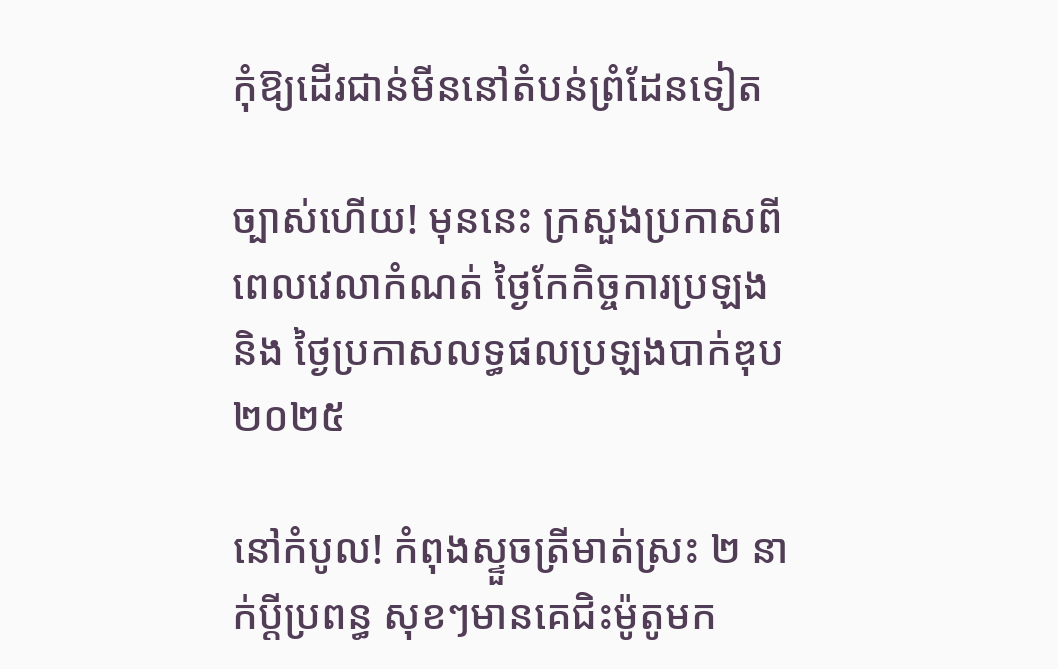កុំឱ្យដើរជាន់មីននៅតំបន់ព្រំដែនទៀត

ច្បាស់ហើយ! មុននេះ ក្រសួងប្រកាសពីពេលវេលាកំណត់ ថ្ងៃកែកិច្ចការប្រឡង និង ថ្ងៃប្រកាសលទ្ធផលប្រឡងបាក់ឌុប ២០២៥

នៅកំបូល! កំពុងស្ទួចត្រីមាត់ស្រះ ២ នាក់ប្ដីប្រពន្ធ សុខៗមានគេជិះម៉ូតូមក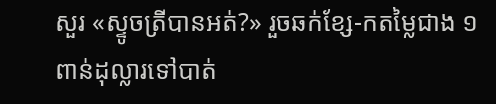សួរ «ស្ទូចត្រីបានអត់?» រួចឆក់ខ្សែ-កតម្លៃជាង ១ ពាន់ដុល្លារទៅបាត់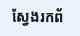ស្វែងរកព័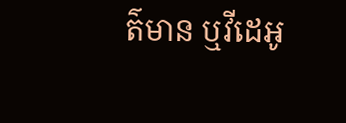ត៌មាន ឬវីដេអូ